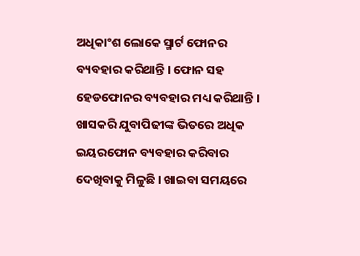ଅଧିକାଂଶ ଲୋକେ ସ୍ମାର୍ଟ ଫୋନର ବ୍ୟବହାର କରିଥାନ୍ତି । ଫୋନ ସହ ହେଡଫୋନର ବ୍ୟବହାର ମଧ୍ୟ କରିଥାନ୍ତି । ଖାସକରି ଯୁବାପିଢୀଙ୍କ ଭିତରେ ଅଧିକ ଇୟରଫୋନ ବ୍ୟବହାର କରିବାର ଦେଖିବାକୁ ମିଳୁଛି । ଖାଇବା ସମୟରେ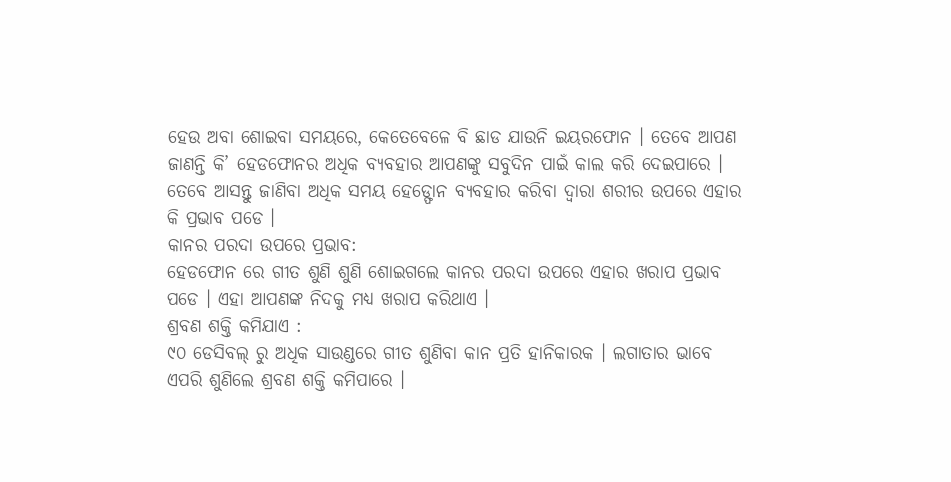ହେଉ ଅବା ଶୋଇବା ସମୟରେ, କେତେବେଳେ ବି ଛାଡ ଯାଉନି ଇୟରଫୋନ । ତେବେ ଆପଣ ଜାଣନ୍ତି କି’ ହେଡଫୋନର ଅଧିକ ବ୍ୟବହାର ଆପଣଙ୍କୁ ସବୁଦିନ ପାଇଁ କାଲ କରି ଦେଇପାରେ । ତେବେ ଆସନ୍ତୁ ଜାଣିବା ଅଧିକ ସମୟ ହେଡ୍ଫୋନ ବ୍ୟବହାର କରିବା ଦ୍ୱାରା ଶରୀର ଉପରେ ଏହାର କି ପ୍ରଭାବ ପଡେ ।
କାନର ପରଦା ଉପରେ ପ୍ରଭାବ:
ହେଡଫୋନ ରେ ଗୀତ ଶୁଣି ଶୁଣି ଶୋଇଗଲେ କାନର ପରଦା ଉପରେ ଏହାର ଖରାପ ପ୍ରଭାବ ପଡେ । ଏହା ଆପଣଙ୍କ ନିଦକୁ ମଧ୍ୟ ଖରାପ କରିଥାଏ ।
ଶ୍ରବଣ ଶକ୍ତି କମିଯାଏ :
୯୦ ଡେସିବଲ୍ ରୁ ଅଧିକ ସାଉଣ୍ଡରେ ଗୀତ ଶୁଣିବା କାନ ପ୍ରତି ହାନିକାରକ । ଲଗାତାର ଭାବେ ଏପରି ଶୁଣିଲେ ଶ୍ରବଣ ଶକ୍ତି କମିପାରେ ।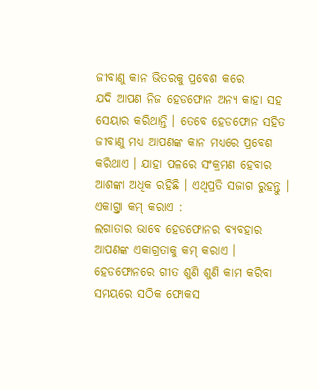ଜୀବାଣୁ କାନ ଭିତରକୁ ପ୍ରବେଶ କରେ
ଯଦି ଆପଣ ନିଜ ହେଡଫୋନ ଅନ୍ୟ କାହା ସହ ସେୟାର କରିଥାନ୍ତି । ତେବେ ହେଡଫୋନ ସହିତ ଜୀବାଣୁ ମଧ୍ୟ ଆପଣଙ୍କ କାନ ମଧ୍ୟରେ ପ୍ରବେଶ କରିଥାଏ । ଯାହା ପଳରେ ସଂକ୍ରମଣ ହେବାର ଆଶଙ୍କା ଅଧିକ ରହିଛି । ଏଥିପ୍ରତି ସଜାଗ ରୁହନ୍ତୁ ।
ଏକାଗ୍ର୍ତା କମ୍ କରାଏ :
ଲଗାତାର ଭାବେ ହେଡଫୋନର ବ୍ୟବହାର ଆପଣଙ୍କ ଏକାଗ୍ରତାକୁ କମ୍ କରାଏ । ହେଡଫୋନରେ ଗୀତ ଶୁଣି ଶୁଣି କାମ କରିବା ସମୟରେ ସଠିକ ଫୋକସ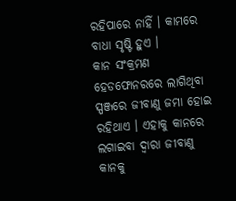ରହିପାରେ ନାହିଁ । କାମରେ ବାଧା ସୃଷ୍ଟି ହୁଏ ।
କାନ ସଂକ୍ରମଣ
ହେଡଫୋନରରେ ଲାଗିଥିବା ସ୍ପଞ୍ଜରେ ଜୀବାଣୁ ଜମା ହୋଇ ରହିଥାଏ । ଏହାକୁ କାନରେ ଲଗାଇବା ଦ୍ୱାରା ଜୀବାଣୁ କାନକୁ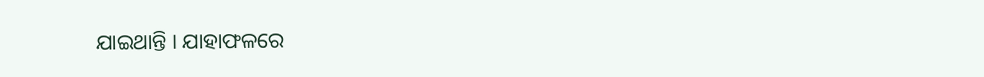ଯାଇଥାନ୍ତି । ଯାହାଫଳରେ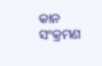କାନ ସଂକ୍ରମଣ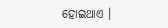ହୋଇଥାଏ ।